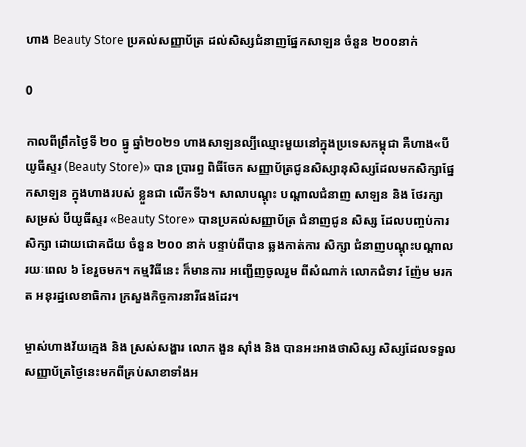ហាង Beauty Store ប្រគល់សញ្ញាប័ត្រ ដល់សិស្សជំនាញផ្នែកសាឡន ចំនួន ២០០នាក់

0

កាលពីព្រឹកថ្ងៃទី ២០ ធ្នូ ឆ្នាំ២០២១ ហាងសាឡនល្បីឈ្មោះមួយនៅក្នុងប្រទេសកម្ពុជា គឺហាង«បីយូធីស្ទរ (Beauty Store)» បាន ប្រារព្ធ ពិធីចែក សញ្ញាប័ត្រជូនសិស្សានុសិស្សដែលមកសិក្សាផ្នែកសាឡន ក្នុងហាងរបស់ ខ្លួនជា លើកទី៦។ សាលាបណ្តុះ បណ្តាលជំនាញ សាឡន និង ថែរក្សា សម្រស់ បីយូធីស្ទរ «Beauty Store» បានប្រគល់សញ្ញាប័ត្រ ជំនាញជូន សិស្ស ដែលបញ្ចប់ការសិក្សា ដោយជោគជ័យ ចំនួន ២០០ នាក់ បន្ទាប់ពីបាន ឆ្លងកាត់ការ សិក្សា ជំនាញបណ្តុះបណ្តាល រយៈពេល ៦ ខែរួចមក។ កម្មវិធីនេះ ក៏មានការ អញ្ជើញចូលរួម ពីសំណាក់ លោកជំទាវ ញ៉ែម មរកត អនុរដ្ឋលេខាធិការ ក្រសួងកិច្ចការនារីផងដែរ។

ម្ចាស់ហាងវ័យក្មេង និង ស្រស់សង្ហារ លោក ងួន ស៊ាំង និង បានអះអាងថាសិស្ស សិស្សដែលទទួលសញ្ញាប័ត្រថ្ងៃនេះមកពីគ្រប់សាខាទាំងអ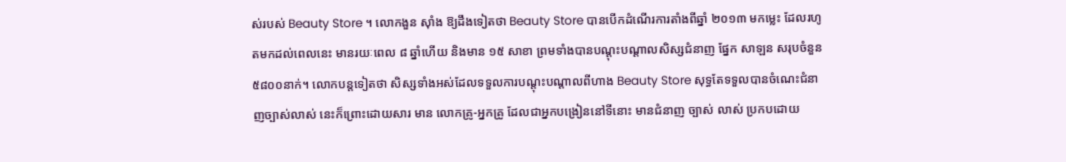ស់របស់ Beauty Store ។ លោកងួន ស៊ាំង ឱ្យដឹងទៀតថា Beauty Store បានបើកដំណើរការតាំងពីឆ្នាំ ២០១៣ មកម្លេះ ដែលរហូតមកដល់ពេលនេះ មានរយៈពេល ៨ ឆ្នាំហើយ និងមាន ១៥ សាខា ព្រមទាំងបានបណ្តុះបណ្តាលសិស្សជំនាញ ផ្នែក សាឡន សរុបចំនួន ៥៨០០នាក់។ លោកបន្តទៀតថា សិស្សទាំងអស់ដែលទទួលការបណ្តុះបណ្តាលពីហាង Beauty Store សុទ្ធតែទទួលបានចំណេះជំនាញច្បាស់លាស់ នេះក៏ព្រោះដោយសារ មាន លោកគ្រូ-អ្នកគ្រូ ដែលជាអ្នកបង្រៀននៅទីនោះ មានជំនាញ ច្បាស់ លាស់ ប្រកបដោយ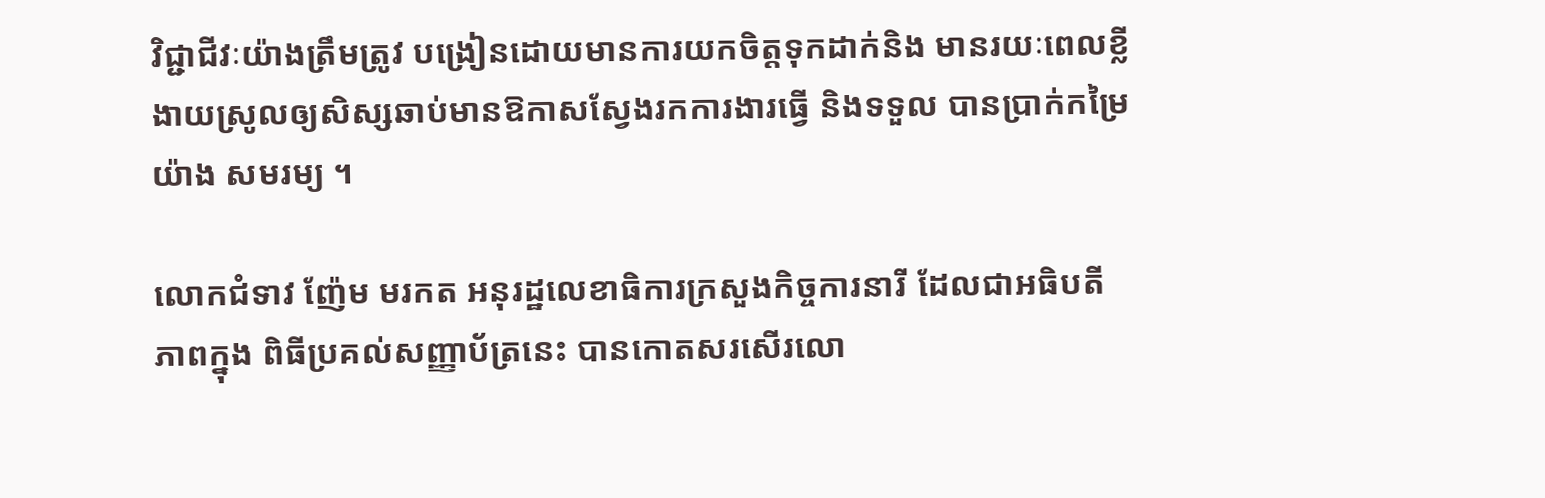វិជ្ជាជីវៈយ៉ាងត្រឹមត្រូវ បង្រៀនដោយមានការយកចិត្តទុកដាក់និង មានរយៈពេលខ្លី ងាយស្រូលឲ្យសិស្សឆាប់មានឱកាសស្វែងរកការងារធ្វើ និងទទួល បានប្រាក់កម្រៃយ៉ាង សមរម្យ ។

លោកជំទាវ ញ៉ែម មរកត អនុរដ្ឋលេខាធិការក្រសួងកិច្ចការនារី ដែលជាអធិបតីភាពក្នុង ពិធីប្រគល់សញ្ញាប័ត្រនេះ បានកោតសរសើរលោ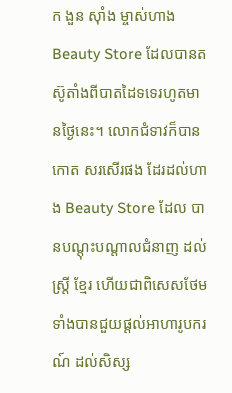ក ងួន ស៊ាំង ម្ចាស់ហាង Beauty Store ដែលបានតស៊ូតាំងពីបាតដៃទទេរហូតមានថ្ងៃនេះ។ លោកជំទាវក៏បានកោត សរសើរផង ដែរដល់ហាង Beauty Store ដែល បានបណ្តុះបណ្តាលជំនាញ ដល់ស្ត្រី ខ្មែរ ហើយជាពិសេសថែមទាំងបានជួយផ្តល់អាហារូបករណ៍ ដល់សិស្ស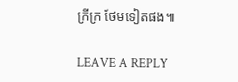ក្រីក្រ ថែមទៀតផង៕

LEAVE A REPLY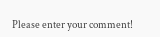Please enter your comment!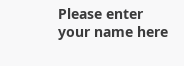Please enter your name here